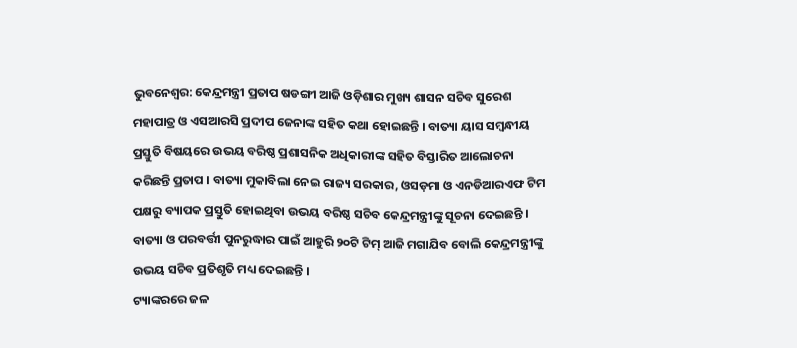ଭୁବନେଶ୍ବର: କେନ୍ଦ୍ରମନ୍ତ୍ରୀ ପ୍ରତାପ ଷଡଙ୍ଗୀ ଆଜି ଓଡ଼ିଶାର ମୁଖ୍ୟ ଶାସନ ସଚିବ ସୁରେଶ ମହାପାତ୍ର ଓ ଏସଆରସି ପ୍ରଦୀପ ଜେନାଙ୍କ ସହିତ କଥା ହୋଇଛନ୍ତି । ବାତ୍ୟା ୟାସ ସମ୍ବନ୍ଧୀୟ ପ୍ରସ୍ତୁତି ବିଷୟରେ ଉଭୟ ବରିଷ୍ଠ ପ୍ରଶାସନିକ ଅଧିକାରୀଙ୍କ ସହିତ ବିସ୍ତାରିତ ଆଲୋଚନା କରିଛନ୍ତି ପ୍ରତାପ । ବାତ୍ୟା ମୁକାବିଲା ନେଇ ରାଜ୍ୟ ସରକାର, ଓସଡ଼ମା ଓ ଏନଡିଆରଏଫ ଟିମ ପକ୍ଷରୁ ବ୍ୟାପକ ପ୍ରସ୍ତୁତି ହୋଇଥିବା ଉଭୟ ବରିଷ୍ଠ ସଚିବ କେନ୍ଦ୍ରମନ୍ତ୍ରୀଙ୍କୁ ସୂଚନା ଦେଇଛନ୍ତି । ବାତ୍ୟା ଓ ପରବର୍ତ୍ତୀ ପୁନରୁଦ୍ଧାର ପାଇଁ ଆହୁରି ୨୦ଟି ଟିମ୍ ଆଜି ମଗାଯିବ ବୋଲି କେନ୍ଦ୍ରମନ୍ତ୍ରୀଙ୍କୁ ଉଭୟ ସଚିବ ପ୍ରତିଶୃତି ମଧ୍ୟ ଦେଇଛନ୍ତି ।
ଟ୍ୟାଙ୍କରରେ ଜଳ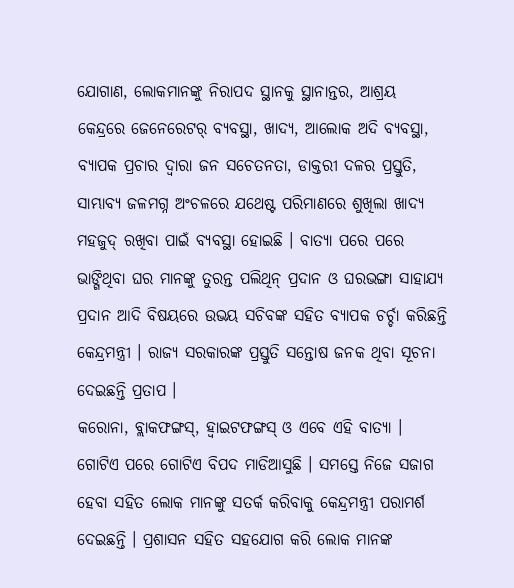ଯୋଗାଣ, ଲୋକମାନଙ୍କୁ ନିରାପଦ ସ୍ଥାନକୁ ସ୍ଥାନାନ୍ତର, ଆଶ୍ରୟ କେନ୍ଦ୍ରରେ ଜେନେରେଟର୍ ବ୍ୟବସ୍ଥା, ଖାଦ୍ୟ, ଆଲୋକ ଅଦି ବ୍ୟବସ୍ଥା, ବ୍ୟାପକ ପ୍ରଚାର ଦ୍ଵାରା ଜନ ସଚେତନତା, ଡାକ୍ତରୀ ଦଳର ପ୍ରସ୍ତୁତି, ସାମ୍ଭାବ୍ୟ ଜଳମଗ୍ନ ଅଂଚଳରେ ଯଥେଷ୍ଟ ପରିମାଣରେ ଶୁଖିଲା ଖାଦ୍ୟ ମହଜୁଦ୍ ରଖିବା ପାଇଁ ବ୍ୟବସ୍ଥା ହୋଇଛି । ବାତ୍ୟା ପରେ ପରେ ଭାଙ୍ଗିଥିବା ଘର ମାନଙ୍କୁ ତୁରନ୍ତ ପଲିଥିନ୍ ପ୍ରଦାନ ଓ ଘରଭଙ୍ଗା ସାହାଯ୍ୟ ପ୍ରଦାନ ଆଦି ବିଷୟରେ ଉଭୟ ସଚିବଙ୍କ ସହିତ ବ୍ୟାପକ ଚର୍ଚ୍ଚା କରିଛନ୍ତି କେନ୍ଦ୍ରମନ୍ତ୍ରୀ । ରାଜ୍ୟ ସରକାରଙ୍କ ପ୍ରସ୍ତୁତି ସନ୍ତୋଷ ଜନକ ଥିବା ସୂଚନା ଦେଇଛନ୍ତି ପ୍ରତାପ ।
କରୋନା, ବ୍ଲାକଫଙ୍ଗସ୍, ହ୍ୱାଇଟଫଙ୍ଗସ୍ ଓ ଏବେ ଏହି ବାତ୍ୟା । ଗୋଟିଏ ପରେ ଗୋଟିଏ ବିପଦ ମାଡିଆସୁଛି । ସମସ୍ତେ ନିଜେ ସଜାଗ ହେବା ସହିତ ଲୋକ ମାନଙ୍କୁ ସତର୍କ କରିବାକୁ କେନ୍ଦ୍ରମନ୍ତ୍ରୀ ପରାମର୍ଶ ଦେଇଛନ୍ତି । ପ୍ରଶାସନ ସହିତ ସହଯୋଗ କରି ଲୋକ ମାନଙ୍କ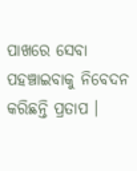ପାଖରେ ସେବା ପହଞ୍ଚାଇବାକୁ ନିବେଦନ କରିଛନ୍ତି ପ୍ରତାପ ।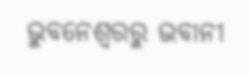ଭୁବନେଶ୍ବରରୁ ଭବାନୀ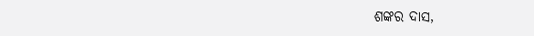ଶଙ୍କର ଦାସ,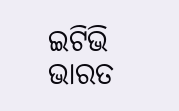ଇଟିଭି ଭାରତ